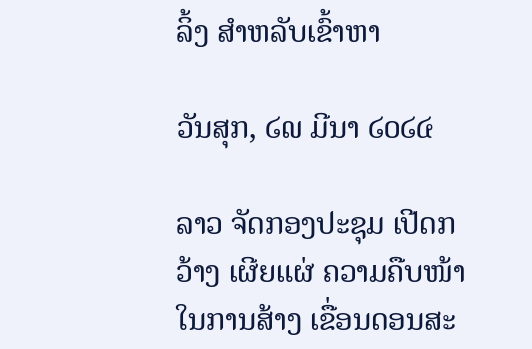ລິ້ງ ສຳຫລັບເຂົ້າຫາ

ວັນສຸກ, ໒໙ ມີນາ ໒໐໒໔

ລາວ ຈັດກອງປະຊຸມ ເປີດກວ້າງ ເຜີຍແຜ່ ຄວາມຄືບໜ້າ ໃນການສ້າງ ເຂື່ອນດອນສະ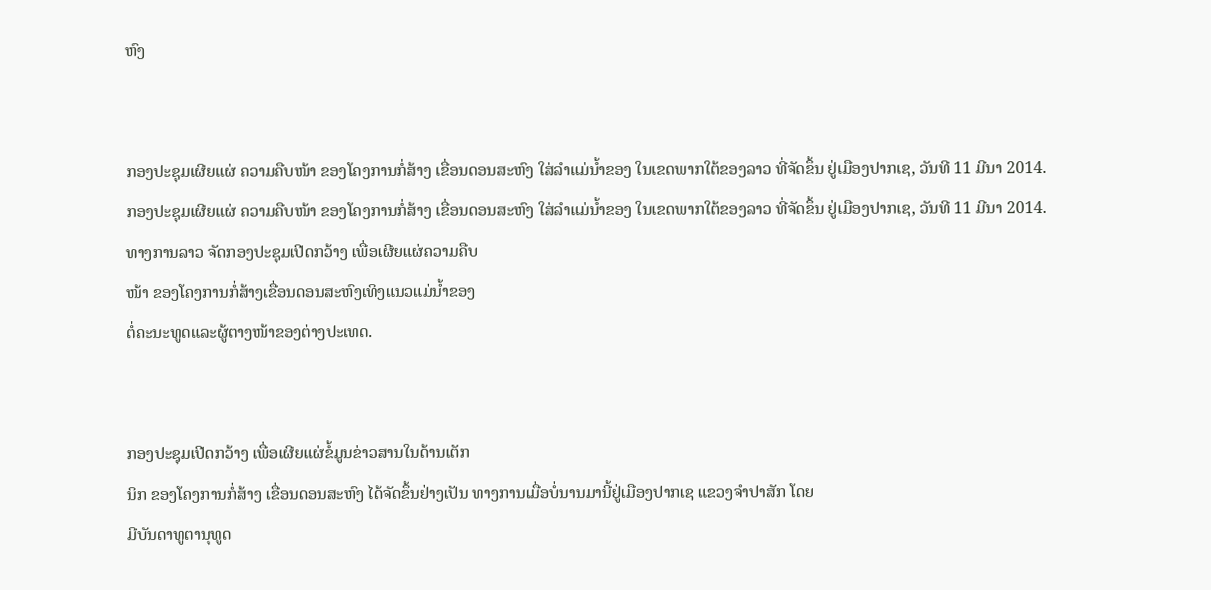ຫົງ


ກອງປະຊຸມເຜີຍແຜ່ ຄວາມຄືບໜ້າ ຂອງໂຄງການກໍ່ສ້າງ ເຂື່ອນດອນສະຫົງ ໃສ່ລຳແມ່ນ້ຳຂອງ ໃນເຂດພາກໃຕ້ຂອງລາວ ທີ່ຈັດຂຶ້ນ ຢູ່ເມືອງປາກເຊ, ວັນທີ 11 ມີນາ 2014.
ກອງປະຊຸມເຜີຍແຜ່ ຄວາມຄືບໜ້າ ຂອງໂຄງການກໍ່ສ້າງ ເຂື່ອນດອນສະຫົງ ໃສ່ລຳແມ່ນ້ຳຂອງ ໃນເຂດພາກໃຕ້ຂອງລາວ ທີ່ຈັດຂຶ້ນ ຢູ່ເມືອງປາກເຊ, ວັນທີ 11 ມີນາ 2014.
ທາງການລາວ ຈັດກອງປະຊຸມເປີດກວ້າງ ເພື່ອເຜີຍແຜ່ຄວາມຄືບ
ໜ້າ ຂອງໂຄງການກໍ່ສ້າງເຂື່ອນດອນສະຫົງເທິງແນວແມ່ນ້ຳຂອງ
ຕໍ່ຄະນະທູດແລະຜູ້ຕາງໜ້າຂອງຕ່າງປະເທດ.


ກອງປະຊຸມເປີດກວ້າງ ເພື່ອເຜີຍແຜ່ຂໍ້ມູນຂ່າວສານໃນດ້ານເຕັກ
ນິກ ຂອງໂຄງການກໍ່ສ້າງ ເຂື່ອນດອນສະຫົງ ໄດ້ຈັດຂຶ້ນຢ່າງເປັນ ທາງການເມື່ອບໍ່ນານມານີ້ຢູ່ເມືອງປາກເຊ ແຂວງຈຳປາສັກ ໂດຍ
ມີບັນດາທູຕານຸທູດ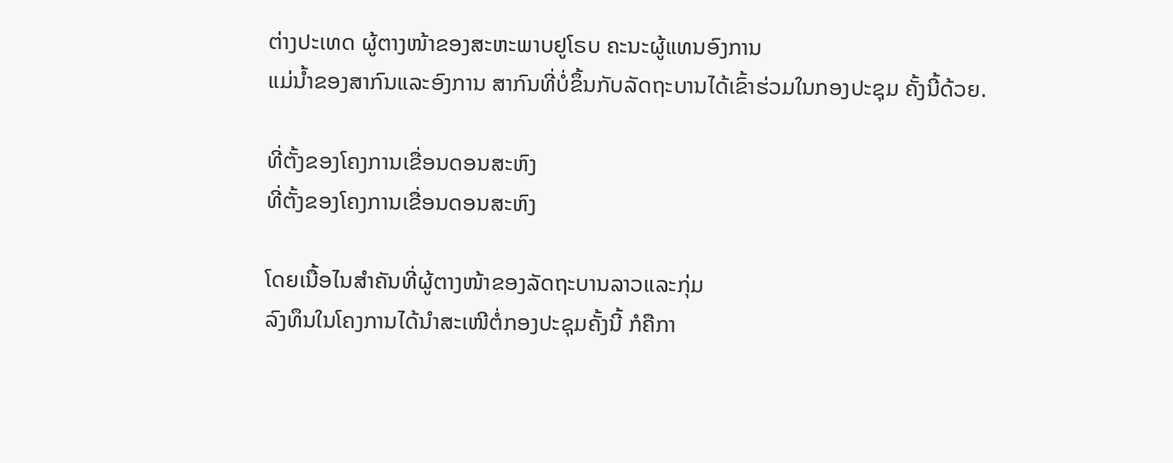ຕ່າງປະເທດ ຜູ້ຕາງໜ້າຂອງສະຫະພາບຢູໂຣບ ຄະນະຜູ້ແທນອົງການ
ແມ່ນ້ຳຂອງສາກົນແລະອົງການ ສາກົນທີ່ບໍ່ຂຶ້ນກັບລັດຖະບານໄດ້ເຂົ້າຮ່ວມໃນກອງປະຊຸມ ຄັ້ງນີ້ດ້ວຍ.

ທີ່ຕັ້ງຂອງໂຄງການເຂື່ອນດອນສະຫົງ
ທີ່ຕັ້ງຂອງໂຄງການເຂື່ອນດອນສະຫົງ

ໂດຍເນື້ອໄນສຳຄັນທີ່ຜູ້ຕາງໜ້າຂອງລັດຖະບານລາວແລະກຸ່ມ
ລົງທຶນໃນໂຄງການໄດ້ນຳສະເໜີຕໍ່ກອງປະຊຸມຄັ້ງນີ້ ກໍຄືກາ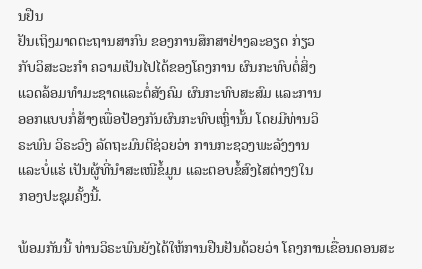ນຢືນ
ຢັນເຖິງມາດຕະຖານສາກົນ ຂອງການສຶກສາຢ່າງລະອຽດ ກ່ຽວ
ກັບວິສະວະກຳ ຄວາມເປັນໄປໄດ້ຂອງໂຄງການ ຜົນກະທົບຕໍ່ສິ່ງ
ແວດລ້ອມທຳມະຊາດແລະຕໍ່ສັງຄົມ ຜົນກະທົບສະສົມ ແລະການ
ອອກແບບກໍ່ສ້າງເພື່ອປ້ອງກັນຜົນກະທົບເຫຼົ່ານັ້ນ ໂດຍມີທ່ານວິ
ຣະພົນ ວິຣະວົງ ລັດຖະມົນຕີຊ່ວຍວ່າ ການກະຊວງພະລັງງານ
ແລະບໍ່ແຮ່ ເປັນຜູ້ທີ່ນຳສະເໜີຂໍ້ມູນ ແລະຕອບຂໍ້ສົງໄສຕ່າງໆໃນ
ກອງປະຊຸມຄັ້ງນີ້.

ພ້ອມກັນນີ້ ທ່ານວິຣະພົນຍັງໄດ້ໃຫ້ການຢືນຢັນດ້ວຍວ່າ ໂຄງການເຂື່ອນດອນສະ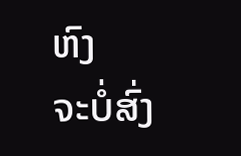ຫົງ
ຈະບໍ່ສົ່ງ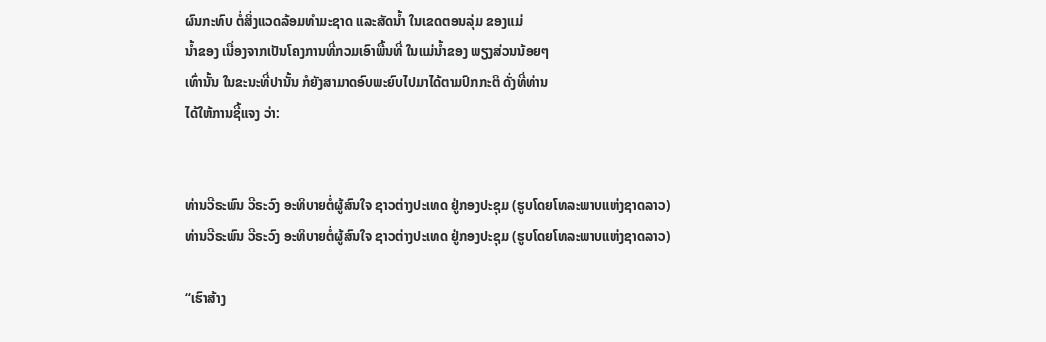ຜົນກະທົບ ຕໍ່ສິ່ງແວດລ້ອມທຳມະຊາດ ແລະສັດນ້ຳ ໃນເຂດຕອນລຸ່ມ ຂອງແມ່
ນ້ຳຂອງ ເນື່ອງຈາກເປັນໂຄງການທີ່ກວມເອົາພື້ນທີ່ ໃນແມ່ນ້ຳຂອງ ພຽງສ່ວນນ້ອຍໆ
ເທົ່ານັ້ນ ໃນຂະນະທີ່ປານັ້ນ ກໍຍັງສາມາດອົບພະຍົບໄປມາໄດ້ຕາມປົກກະຕິ ດັ່ງທີ່ທ່ານ
ໄດ້ໃຫ້ການຊີ້ແຈງ ວ່າ:


ທ່ານວີຣະພົນ ວີຣະວົງ ອະທິບາຍຕໍ່ຜູ້ສົນໃຈ ຊາວຕ່າງປະເທດ ຢູ່ກອງປະຊຸມ (ຮູບໂດຍໂທລະພາບແຫ່ງຊາດລາວ)
ທ່ານວີຣະພົນ ວີຣະວົງ ອະທິບາຍຕໍ່ຜູ້ສົນໃຈ ຊາວຕ່າງປະເທດ ຢູ່ກອງປະຊຸມ (ຮູບໂດຍໂທລະພາບແຫ່ງຊາດລາວ)

“ເຮົາສ້າງ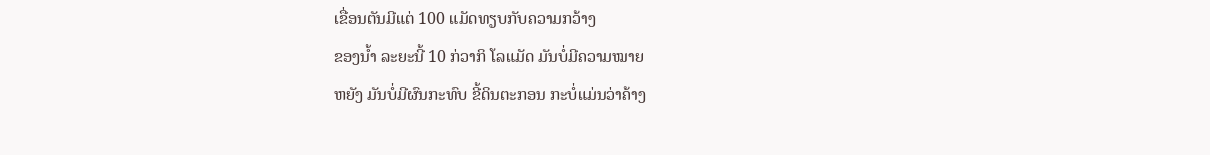ເຂື່ອນຕັນມີແຕ່ 100 ແມັດທຽບກັບຄວາມກວ້າງ
ຂອງນ້ຳ ລະຍະນີ້ 10 ກ່ວາກິ ໂລແມັດ ມັນບໍ່ມີຄວາມໝາຍ
ຫຍັງ ມັນບໍ່ມີຜົນກະທົບ ຂີ້ດິນຕະກອນ ກະບໍ່ແມ່ນວ່າຄ້າງ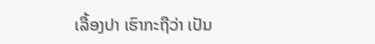ເລື້ອງປາ ເຮົາກະຖືວ່າ ເປັນ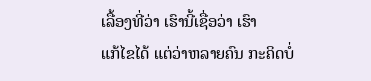ເລື້ອງທີ່ວ່າ ເຮົານີ້ເຊື່ອວ່າ ເຮົາ
ແກ້ໄຂໄດ້ ແຕ່ວ່າຫລາຍຄົນ ກະຄິດບໍ່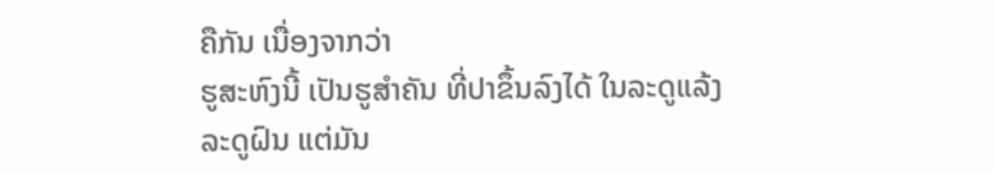ຄືກັນ ເນື່ອງຈາກວ່າ
ຮູສະຫົງນີ້ ເປັນຮູສຳຄັນ ທີ່ປາຂຶ້ນລົງໄດ້ ໃນລະດູແລ້ງ
ລະດູຝົນ ແຕ່ມັນ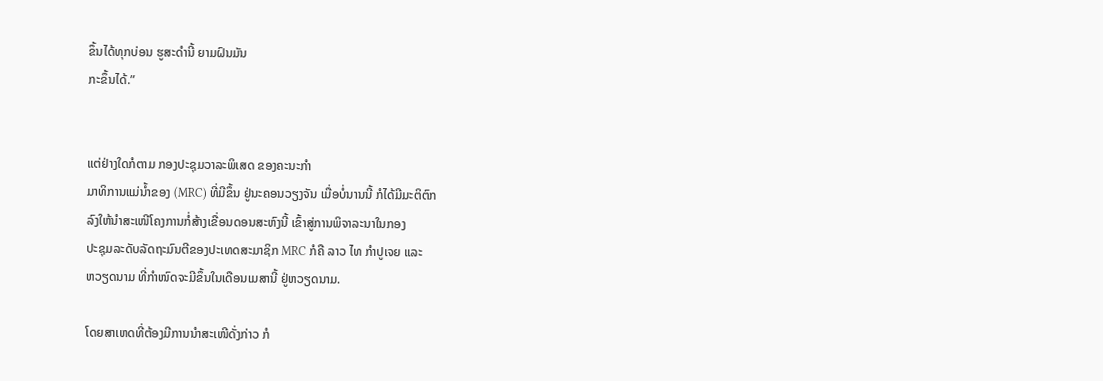ຂຶ້ນໄດ້ທຸກບ່ອນ ຮູສະດຳນີ້ ຍາມຝົນມັນ
ກະຂຶ້ນໄດ້.”


ແຕ່ຢ່າງໃດກໍຕາມ ກອງປະຊຸມວາລະພິເສດ ຂອງຄະນະກຳ
ມາທິການແມ່ນ້ຳຂອງ (MRC) ທີ່ມີຂຶ້ນ ຢູ່ນະຄອນວຽງຈັນ ເມື່ອບໍ່ນານນີ້ ກໍໄດ້ມີມະຕິຕົກ
ລົງໃຫ້ນຳສະເໜີໂຄງການກໍ່ສ້າງເຂື່ອນດອນສະຫົງນີ້ ເຂົ້າສູ່ການພິຈາລະນາໃນກອງ
ປະຊຸມລະດັບລັດຖະມົນຕີຂອງປະເທດສະມາຊິກ MRC ກໍຄື ລາວ ໄທ ກຳປູເຈຍ ແລະ
ຫວຽດນາມ ທີ່ກຳໜົດຈະມີຂຶ້ນໃນເດືອນເມສານີ້ ຢູ່ຫວຽດນາມ.

ໂດຍສາເຫດທີ່ຕ້ອງມີການນຳສະເໜີດັ່ງກ່າວ ກໍ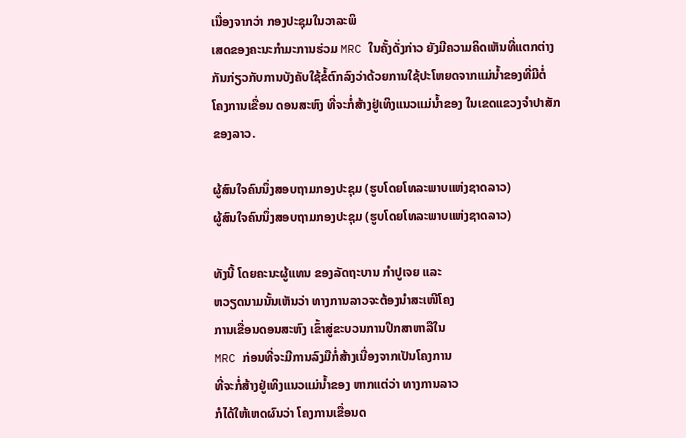ເນື່ອງຈາກວ່າ ກອງປະຊຸມໃນວາລະພິ
ເສດຂອງຄະນະກຳມະການຮ່ວມ MRC ໃນຄັ້ງດັ່ງກ່າວ ຍັງມີຄວາມຄິດເຫັນທີ່ແຕກຕ່າງ
ກັນກ່ຽວກັບການບັງຄັບໃຊ້ຂໍ້ຕົກລົງວ່າດ້ວຍການໃຊ້ປະໂຫຍດຈາກແມ່ນ້ຳຂອງທີ່ມີຕໍ່
ໂຄງການເຂື່ອນ ດອນສະຫົງ ທີ່ຈະກໍ່ສ້າງຢູ່ເທິງແນວແມ່ນ້ຳຂອງ ໃນເຂດແຂວງຈຳປາສັກ
ຂອງລາວ.

ຜູ້ສົນໃຈຄົນນຶ່ງສອບຖາມກອງປະຊຸມ (ຮູບໂດຍໂທລະພາບແຫ່ງຊາດລາວ)
ຜູ້ສົນໃຈຄົນນຶ່ງສອບຖາມກອງປະຊຸມ (ຮູບໂດຍໂທລະພາບແຫ່ງຊາດລາວ)

ທັງນີ້ ໂດຍຄະນະຜູ້ແທນ ຂອງລັດຖະບານ ກຳປູເຈຍ ແລະ
ຫວຽດນາມນັ້ນເຫັນວ່າ ທາງການລາວຈະຕ້ອງນຳສະເໜີໂຄງ
ການເຂື່ອນດອນສະຫົງ ເຂົ້າສູ່ຂະບວນການປຶກສາຫາລືໃນ
MRC ກ່ອນທີ່ຈະມີການລົງມືກໍ່ສ້າງເນື່ອງຈາກເປັນໂຄງການ
ທີ່ຈະກໍ່ສ້າງຢູ່ເທິງແນວແມ່ນ້ຳຂອງ ຫາກແຕ່ວ່າ ທາງການລາວ
ກໍໄດ້ໃຫ້ເຫດຜົນວ່າ ໂຄງການເຂື່ອນດ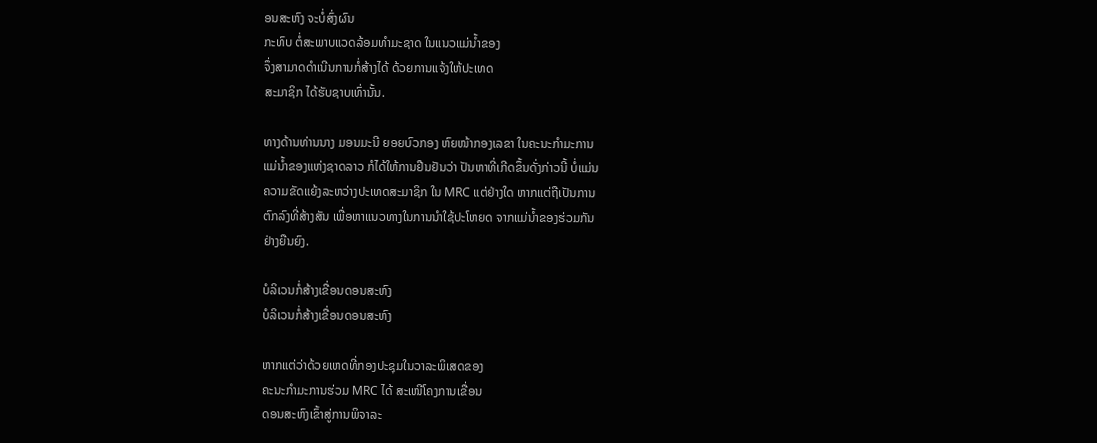ອນສະຫົງ ຈະບໍ່ສົ່ງຜົນ
ກະທົບ ຕໍ່ສະພາບແວດລ້ອມທຳມະຊາດ ໃນແນວແມ່ນ້ຳຂອງ
ຈຶ່ງສາມາດດຳເນີນການກໍ່ສ້າງໄດ້ ດ້ວຍການແຈ້ງໃຫ້ປະເທດ
ສະມາຊິກ ໄດ້ຮັບຊາບເທົ່ານັ້ນ.

ທາງດ້ານທ່ານນາງ ມອນມະນີ ຍອຍບົວກອງ ຫົຍໜ້າກອງເລຂາ ໃນຄະນະກຳມະການ
ແມ່ນ້ຳຂອງແຫ່ງຊາດລາວ ກໍໄດ້ໃຫ້ການຢືນຢັນວ່າ ປັນຫາທີ່ເກີດຂຶ້ນດັ່ງກ່າວນີ້ ບໍ່ແມ່ນ
ຄວາມຂັດແຍ້ງລະຫວ່າງປະເທດສະມາຊິກ ໃນ MRC ແຕ່ຢ່າງໃດ ຫາກແຕ່ຖືເປັນການ
ຕົກລົງທີ່ສ້າງສັນ ເພື່ອຫາແນວທາງໃນການນຳໃຊ້ປະໂຫຍດ ຈາກແມ່ນ້ຳຂອງຮ່ວມກັນ
ຢ່າງຍືນຍົງ.

ບໍລິເວນກໍ່ສ້າງເຂື່ອນດອນສະຫົງ
ບໍລິເວນກໍ່ສ້າງເຂື່ອນດອນສະຫົງ

ຫາກແຕ່ວ່າດ້ວຍເຫດທີ່ກອງປະຊຸມໃນວາລະພິເສດຂອງ
ຄະນະກຳມະການຮ່ວມ MRC ໄດ້ ສະເໜີໂຄງການເຂື່ອນ
ດອນສະຫົງເຂົ້າສູ່ການພິຈາລະ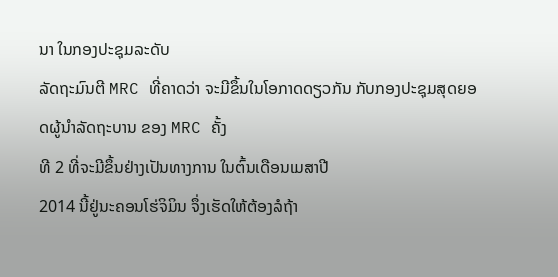ນາ ໃນກອງປະຊຸມລະດັບ
ລັດຖະມົນຕີ MRC ທີ່ຄາດວ່າ ຈະມີຂຶ້ນໃນໂອກາດດຽວກັນ ກັບກອງປະຊຸມສຸດຍອດຜູ້ນຳລັດຖະບານ ຂອງ MRC ຄັ້ງ
ທີ 2 ທີ່ຈະມີຂຶ້ນຢ່າງເປັນທາງການ ໃນຕົ້ນເດືອນເມສາປີ
2014 ນີ້ຢູ່ນະຄອນໂຮ່ຈິມິນ ຈຶ່ງເຮັດໃຫ້ຕ້ອງລໍຖ້າ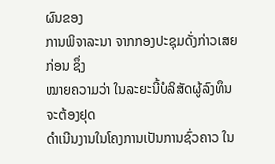ຜົນຂອງ
ການພິຈາລະນາ ຈາກກອງປະຊຸມດັ່ງກ່າວເສຍກ່ອນ ຊຶ່ງ
ໝາຍຄວາມວ່າ ໃນລະຍະນີ້ບໍລິສັດຜູ້ລົງທຶນ ຈະຕ້ອງຢຸດ
ດຳເນີນງານໃນໂຄງການເປັນການຊົ່ວຄາວ ໃນ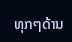ທຸກໆດ້ານ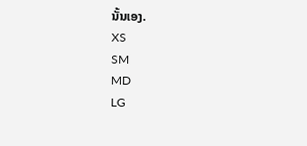ນັ້ນເອງ.
XS
SM
MD
LG